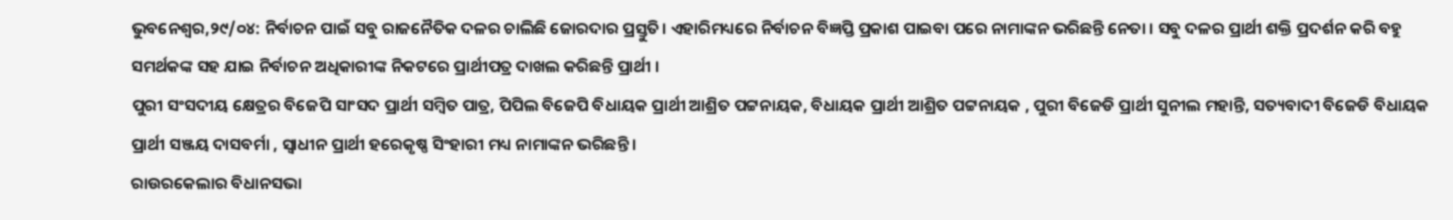ଭୁବନେଶ୍ୱର,୨୯/୦୪: ନିର୍ବାଚନ ପାଇଁ ସବୁ ରାଜନୈତିକ ଦଳର ଚାଲିଛି ଜୋରଦାର ପ୍ରସ୍ତୁତି। ଏହାରିମଧ୍ୟରେ ନିର୍ବାଚନ ବିଜ୍ଞପ୍ତି ପ୍ରକାଶ ପାଇବା ପରେ ନାମାଙ୍କନ ଭରିଛନ୍ତି ନେତା । ସବୁ ଦଳର ପ୍ରାର୍ଥୀ ଶକ୍ତି ପ୍ରଦର୍ଶନ କରି ବହୁ ସମର୍ଥକଙ୍କ ସହ ଯାଇ ନିର୍ବାଚନ ଅଧିକାରୀଙ୍କ ନିକଟରେ ପ୍ରାର୍ଥୀପତ୍ର ଦାଖଲ କରିଛନ୍ତି ପ୍ରାର୍ଥୀ ।
ପୁରୀ ସଂସଦୀୟ କ୍ଷେତ୍ରର ବିଜେପି ସାଂସଦ ପ୍ରାର୍ଥୀ ସମ୍ବିତ ପାତ୍ର, ପିପିଲ ବିଜେପି ବିଧାୟକ ପ୍ରାର୍ଥୀ ଆଶ୍ରିତ ପଟ୍ଟନାୟକ, ବିଧାୟକ ପ୍ରାର୍ଥୀ ଆଶ୍ରିତ ପଟ୍ଟନାୟକ , ପୁରୀ ବିଜେଡି ପ୍ରାର୍ଥୀ ସୁନୀଲ ମହାନ୍ତି, ସତ୍ୟବାଦୀ ବିଜେଡି ବିଧାୟକ ପ୍ରାର୍ଥୀ ସଞ୍ଜୟ ଦାସବର୍ମା , ସ୍ୱାଧୀନ ପ୍ରାର୍ଥୀ ହରେକୃଷ୍ଣ ସିଂହାରୀ ମଧ୍ୟ ନାମାଙ୍କନ ଭରିଛନ୍ତି ।
ରାଉରକେଲାର ବିଧାନସଭା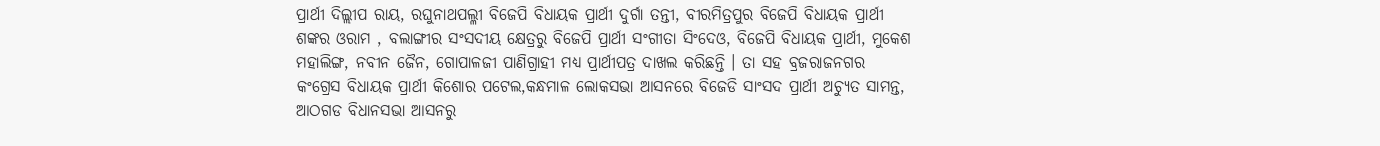ପ୍ରାର୍ଥୀ ଦିଲ୍ଲୀପ ରାୟ, ରଘୁନାଥପଲ୍ଳୀ ବିଜେପି ବିଧାୟକ ପ୍ରାର୍ଥୀ ଦୁର୍ଗା ତନ୍ତୀ, ବୀରମିତ୍ରପୁର ବିଜେପି ବିଧାୟକ ପ୍ରାର୍ଥୀ ଶଙ୍କର ଓରାମ , ବଲାଙ୍ଗୀର ସଂସଦୀୟ କ୍ଷେତ୍ରରୁ ବିଜେପି ପ୍ରାର୍ଥୀ ସଂଗୀତା ସିଂଦେଓ, ବିଜେପି ବିଧାୟକ ପ୍ରାର୍ଥୀ, ମୁକେଶ ମହାଲିଙ୍ଗ, ନବୀନ ଜୈନ, ଗୋପାଳଜୀ ପାଣିଗ୍ରାହୀ ମଧ୍ୟ ପ୍ରାର୍ଥୀପତ୍ର ଦାଖଲ କରିଛନ୍ତି । ତା ସହ ବ୍ରଜରାଜନଗର କଂଗ୍ରେସ ବିଧାୟକ ପ୍ରାର୍ଥୀ କିଶୋର ପଟେଲ,କନ୍ଧମାଳ ଲୋକସଭା ଆସନରେ ବିଜେଡି ସାଂସଦ ପ୍ରାର୍ଥୀ ଅଚ୍ୟୁତ ସାମନ୍ତ, ଆଠଗଡ ବିଧାନସଭା ଆସନରୁ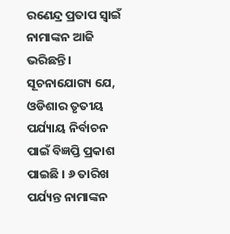ରଣେନ୍ଦ୍ର ପ୍ରତାପ ସ୍ୱାଇଁ ନାମାଙ୍କନ ଆଜି ଭରିଛନ୍ତି।
ସୂଚନାଯୋଗ୍ୟ ଯେ, ଓଡିଶାର ତୃତୀୟ ପର୍ଯ୍ୟାୟ ନିର୍ବାଚନ ପାଇଁ ବିଜ୍ଞପ୍ତି ପ୍ରକାଶ ପାଇଛି । ୬ ତାରିଖ ପର୍ଯ୍ୟନ୍ତ ନାମାଙ୍କନ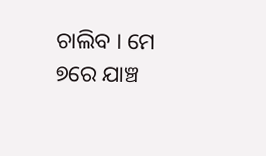ଚାଲିବ । ମେ ୭ରେ ଯାଞ୍ଚ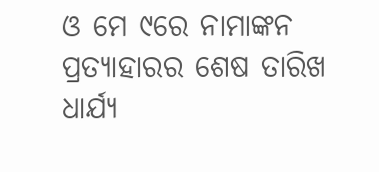ଓ ମେ ୯ରେ ନାମାଙ୍କନ ପ୍ରତ୍ୟାହାରର ଶେଷ ତାରିଖ ଧାର୍ଯ୍ୟ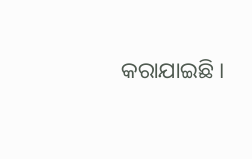କରାଯାଇଛି ।